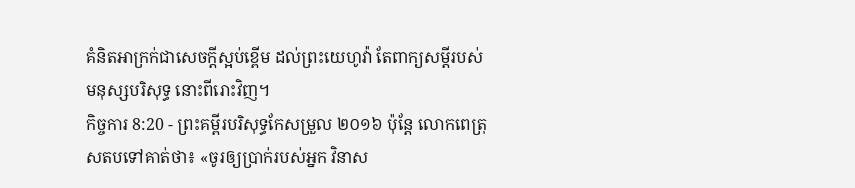គំនិតអាក្រក់ជាសេចក្ដីស្អប់ខ្ពើម ដល់ព្រះយេហូវ៉ា តែពាក្យសម្ដីរបស់មនុស្សបរិសុទ្ធ នោះពីរោះវិញ។
កិច្ចការ 8:20 - ព្រះគម្ពីរបរិសុទ្ធកែសម្រួល ២០១៦ ប៉ុន្តែ លោកពេត្រុសតបទៅគាត់ថា៖ «ចូរឲ្យប្រាក់របស់អ្នក វិនាស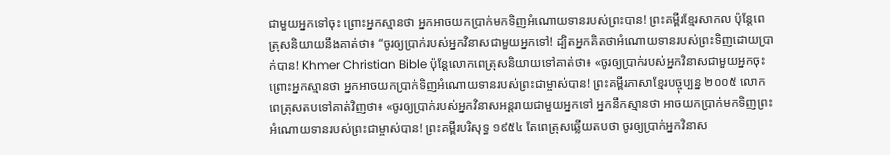ជាមួយអ្នកទៅចុះ ព្រោះអ្នកស្មានថា អ្នកអាចយកប្រាក់មកទិញអំណោយទានរបស់ព្រះបាន! ព្រះគម្ពីរខ្មែរសាកល ប៉ុន្តែពេត្រុសនិយាយនឹងគាត់ថា៖ “ចូរឲ្យប្រាក់របស់អ្នកវិនាសជាមួយអ្នកទៅ! ដ្បិតអ្នកគិតថាអំណោយទានរបស់ព្រះទិញដោយប្រាក់បាន! Khmer Christian Bible ប៉ុន្ដែលោកពេត្រុសនិយាយទៅគាត់ថា៖ «ចូរឲ្យប្រាក់របស់អ្នកវិនាសជាមួយអ្នកចុះ ព្រោះអ្នកស្មានថា អ្នកអាចយកប្រាក់ទិញអំណោយទានរបស់ព្រះជាម្ចាស់បាន! ព្រះគម្ពីរភាសាខ្មែរបច្ចុប្បន្ន ២០០៥ លោកពេត្រុសតបទៅគាត់វិញថា៖ «ចូរឲ្យប្រាក់របស់អ្នកវិនាសអន្តរាយជាមួយអ្នកទៅ អ្នកនឹកស្មានថា អាចយកប្រាក់មកទិញព្រះអំណោយទានរបស់ព្រះជាម្ចាស់បាន! ព្រះគម្ពីរបរិសុទ្ធ ១៩៥៤ តែពេត្រុសឆ្លើយតបថា ចូរឲ្យប្រាក់អ្នកវិនាស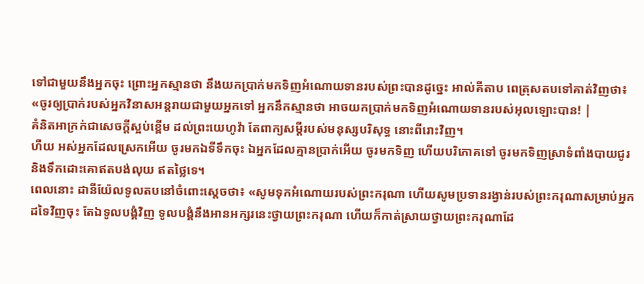ទៅជាមួយនឹងអ្នកចុះ ព្រោះអ្នកស្មានថា នឹងយកប្រាក់មកទិញអំណោយទានរបស់ព្រះបានដូច្នេះ អាល់គីតាប ពេត្រុសតបទៅគាត់វិញថា៖ «ចូរឲ្យប្រាក់របស់អ្នកវិនាសអន្ដរាយជាមួយអ្នកទៅ អ្នកនឹកស្មានថា អាចយកប្រាក់មកទិញអំណោយទានរបស់អុលឡោះបាន! |
គំនិតអាក្រក់ជាសេចក្ដីស្អប់ខ្ពើម ដល់ព្រះយេហូវ៉ា តែពាក្យសម្ដីរបស់មនុស្សបរិសុទ្ធ នោះពីរោះវិញ។
ហឺយ អស់អ្នកដែលស្រេកអើយ ចូរមកឯទីទឹកចុះ ឯអ្នកដែលគ្មានប្រាក់អើយ ចូរមកទិញ ហើយបរិភោគទៅ ចូរមកទិញស្រាទំពាំងបាយជូរ និងទឹកដោះគោឥតបង់លុយ ឥតថ្លៃទេ។
ពេលនោះ ដានីយ៉ែលទូលតបនៅចំពោះស្តេចថា៖ «សូមទុកអំណោយរបស់ព្រះករុណា ហើយសូមប្រទានរង្វាន់របស់ព្រះករុណាសម្រាប់អ្នកដទៃវិញចុះ តែឯទូលបង្គំវិញ ទូលបង្គំនឹងអានអក្សរនេះថ្វាយព្រះករុណា ហើយក៏កាត់ស្រាយថ្វាយព្រះករុណាដែ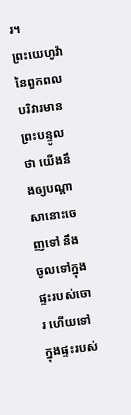រ។
ព្រះយេហូវ៉ានៃពួកពលបរិវារមានព្រះបន្ទូលថា យើងនឹងឲ្យបណ្ដាសានោះចេញទៅ នឹងចូលទៅក្នុងផ្ទះរបស់ចោរ ហើយទៅក្នុងផ្ទះរបស់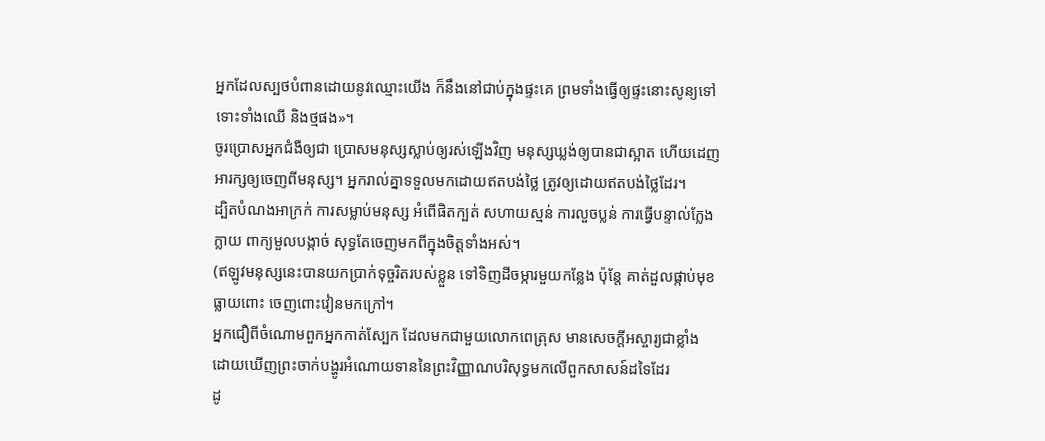អ្នកដែលស្បថបំពានដោយនូវឈ្មោះយើង ក៏នឹងនៅជាប់ក្នុងផ្ទះគេ ព្រមទាំងធ្វើឲ្យផ្ទះនោះសូន្យទៅ ទោះទាំងឈើ និងថ្មផង»។
ចូរប្រោសអ្នកជំងឺឲ្យជា ប្រោសមនុស្សស្លាប់ឲ្យរស់ឡើងវិញ មនុស្សឃ្លង់ឲ្យបានជាស្អាត ហើយដេញអារក្សឲ្យចេញពីមនុស្ស។ អ្នករាល់គ្នាទទួលមកដោយឥតបង់ថ្លៃ ត្រូវឲ្យដោយឥតបង់ថ្លៃដែរ។
ដ្បិតបំណងអាក្រក់ ការសម្លាប់មនុស្ស អំពើផិតក្បត់ សហាយស្មន់ ការលួចប្លន់ ការធ្វើបន្ទាល់ក្លែងក្លាយ ពាក្យមួលបង្កាច់ សុទ្ធតែចេញមកពីក្នុងចិត្តទាំងអស់។
(ឥឡូវមនុស្សនេះបានយកប្រាក់ទុច្ចរិតរបស់ខ្លួន ទៅទិញដីចម្ការមួយកន្លែង ប៉ុន្តែ គាត់ដួលផ្កាប់មុខ ធ្លាយពោះ ចេញពោះវៀនមកក្រៅ។
អ្នកជឿពីចំណោមពួកអ្នកកាត់ស្បែក ដែលមកជាមួយលោកពេត្រុស មានសេចក្ដីអស្ចារ្យជាខ្លាំង ដោយឃើញព្រះចាក់បង្ហូរអំណោយទាននៃព្រះវិញ្ញាណបរិសុទ្ធមកលើពួកសាសន៍ដទៃដែរ
ដូ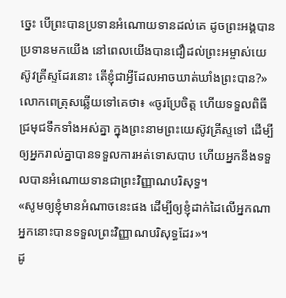ច្នេះ បើព្រះបានប្រទានអំណោយទានដល់គេ ដូចព្រះអង្គបានប្រទានមកយើង នៅពេលយើងបានជឿដល់ព្រះអម្ចាស់យេស៊ូវគ្រីស្ទដែរនោះ តើខ្ញុំជាអ្វីដែលអាចឃាត់ឃាំងព្រះបាន?»
លោកពេត្រុសឆ្លើយទៅគេថា៖ «ចូរប្រែចិត្ត ហើយទទួលពិធីជ្រមុជទឹកទាំងអស់គ្នា ក្នុងព្រះនាមព្រះយេស៊ូវគ្រីស្ទទៅ ដើម្បីឲ្យអ្នករាល់គ្នាបានទទួលការអត់ទោសបាប ហើយអ្នកនឹងទទួលបានអំណោយទានជាព្រះវិញ្ញាណបរិសុទ្ធ។
«សូមឲ្យខ្ញុំមានអំណាចនេះផង ដើម្បីឲ្យខ្ញុំដាក់ដៃលើអ្នកណា អ្នកនោះបានទទួលព្រះវិញ្ញាណបរិសុទ្ធដែរ»។
ដូ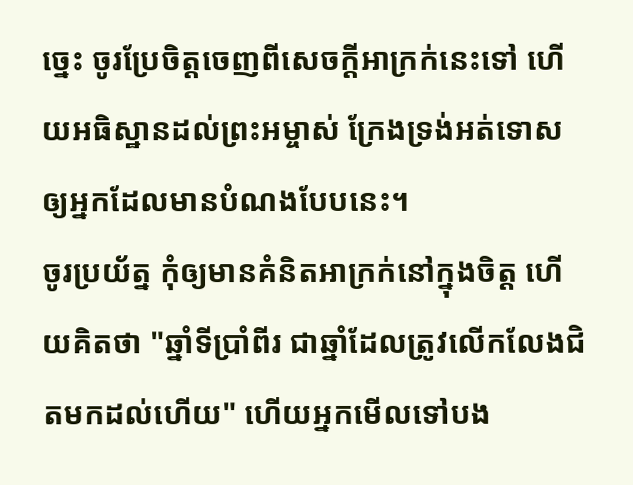ច្នេះ ចូរប្រែចិត្តចេញពីសេចក្តីអាក្រក់នេះទៅ ហើយអធិស្ឋានដល់ព្រះអម្ចាស់ ក្រែងទ្រង់អត់ទោសឲ្យអ្នកដែលមានបំណងបែបនេះ។
ចូរប្រយ័ត្ន កុំឲ្យមានគំនិតអាក្រក់នៅក្នុងចិត្ត ហើយគិតថា "ឆ្នាំទីប្រាំពីរ ជាឆ្នាំដែលត្រូវលើកលែងជិតមកដល់ហើយ" ហើយអ្នកមើលទៅបង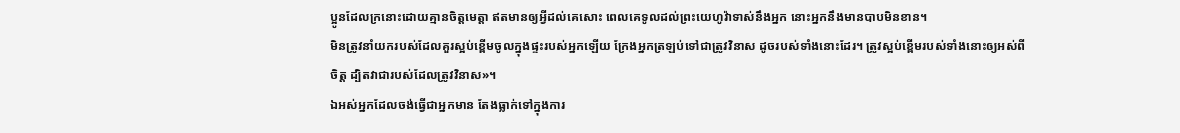ប្អូនដែលក្រនោះដោយគ្មានចិត្តមេត្ដា ឥតមានឲ្យអ្វីដល់គេសោះ ពេលគេទូលដល់ព្រះយេហូវ៉ាទាស់នឹងអ្នក នោះអ្នកនឹងមានបាបមិនខាន។
មិនត្រូវនាំយករបស់ដែលគួរស្អប់ខ្ពើមចូលក្នុងផ្ទះរបស់អ្នកឡើយ ក្រែងអ្នកត្រឡប់ទៅជាត្រូវវិនាស ដូចរបស់ទាំងនោះដែរ។ ត្រូវស្អប់ខ្ពើមរបស់ទាំងនោះឲ្យអស់ពីចិត្ត ដ្បិតវាជារបស់ដែលត្រូវវិនាស»។
ឯអស់អ្នកដែលចង់ធ្វើជាអ្នកមាន តែងធ្លាក់ទៅក្នុងការ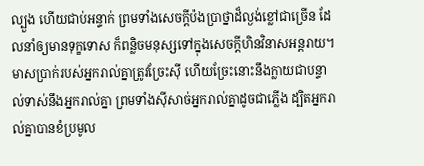ល្បួង ហើយជាប់អន្ទាក់ ព្រមទាំងសេចក្ដីប៉ងប្រាថ្នាដ៏ល្ងង់ខ្លៅជាច្រើន ដែលនាំឲ្យមានទុក្ខទោស ក៏ពន្លិចមនុស្សទៅក្នុងសេចក្ដីហិនវិនាសអន្តរាយ។
មាសប្រាក់របស់អ្នករាល់គ្នាត្រូវច្រែះស៊ី ហើយច្រែះនោះនឹងក្លាយជាបន្ទាល់ទាស់នឹងអ្នករាល់គ្នា ព្រមទាំងស៊ីសាច់អ្នករាល់គ្នាដូចជាភ្លើង ដ្បិតអ្នករាល់គ្នាបានខំប្រមូល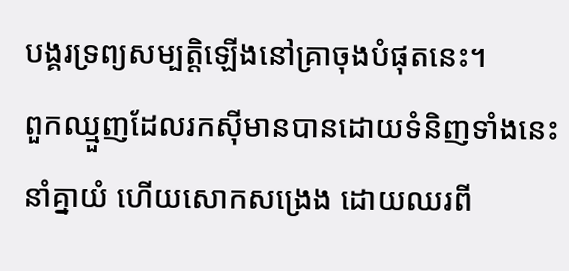បង្គរទ្រព្យសម្បត្តិឡើងនៅគ្រាចុងបំផុតនេះ។
ពួកឈ្មួញដែលរកស៊ីមានបានដោយទំនិញទាំងនេះ នាំគ្នាយំ ហើយសោកសង្រេង ដោយឈរពី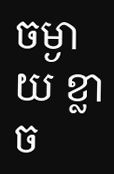ចម្ងាយ ខ្លាច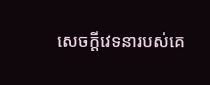សេចក្ដីវេទនារបស់គេ